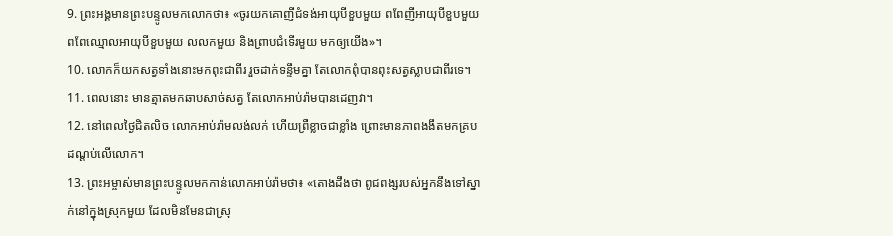9. ព្រះអង្គមានព្រះបន្ទូលមកលោកថា៖ «ចូរយកគោញីជំទង់អាយុបីខួបមួយ ពពែញីអាយុបីខួបមួយ ពពែឈ្មោលអាយុបីខួបមួយ លលកមួយ និងព្រាបជំទើរមួយ មកឲ្យយើង»។
10. លោកក៏យកសត្វទាំងនោះមកពុះជាពីរ រួចដាក់ទន្ទឹមគ្នា តែលោកពុំបានពុះសត្វស្លាបជាពីរទេ។
11. ពេលនោះ មានត្មាតមកឆាបសាច់សត្វ តែលោកអាប់រ៉ាមបានដេញវា។
12. នៅពេលថ្ងៃជិតលិច លោកអាប់រ៉ាមលង់លក់ ហើយព្រឺខ្លាចជាខ្លាំង ព្រោះមានភាពងងឹតមកគ្របដណ្ដប់លើលោក។
13. ព្រះអម្ចាស់មានព្រះបន្ទូលមកកាន់លោកអាប់រ៉ាមថា៖ «តោងដឹងថា ពូជពង្សរបស់អ្នកនឹងទៅស្នាក់នៅក្នុងស្រុកមួយ ដែលមិនមែនជាស្រុ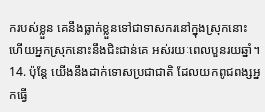ករបស់ខ្លួន គេនឹងធ្លាក់ខ្លួនទៅជាទាសករនៅក្នុងស្រុកនោះ ហើយអ្នកស្រុកនោះនឹងជិះជាន់គេ អស់រយៈពេលបួនរយឆ្នាំ។
14. ប៉ុន្តែ យើងនឹងដាក់ទោសប្រជាជាតិ ដែលយកពូជពង្សអ្នកធ្វើ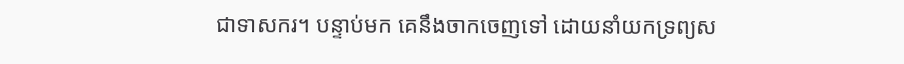ជាទាសករ។ បន្ទាប់មក គេនឹងចាកចេញទៅ ដោយនាំយកទ្រព្យស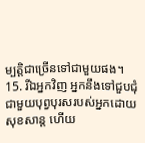ម្បត្តិជាច្រើនទៅជាមួយផង។
15. រីឯអ្នកវិញ អ្នកនឹងទៅជួបជុំជាមួយបុព្វបុរសរបស់អ្នកដោយសុខសាន្ត ហើយ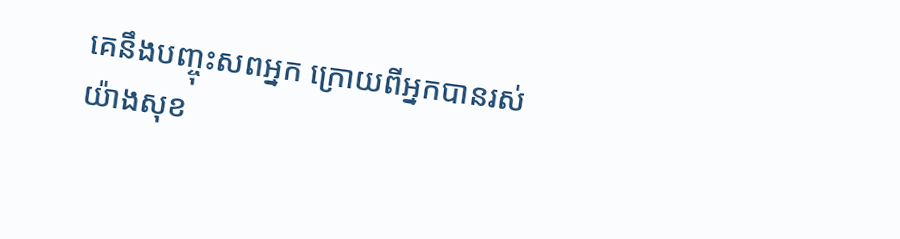គេនឹងបញ្ចុះសពអ្នក ក្រោយពីអ្នកបានរស់យ៉ាងសុខ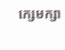ក្សេមក្សា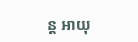ន្ត អាយុ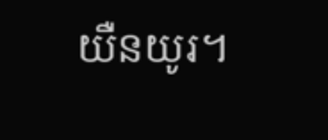យឺនយូរ។